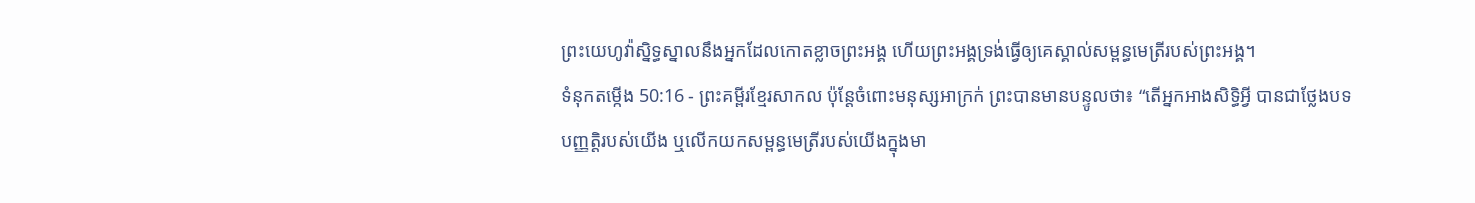ព្រះយេហូវ៉ាស្និទ្ធស្នាលនឹងអ្នកដែលកោតខ្លាចព្រះអង្គ ហើយព្រះអង្គទ្រង់ធ្វើឲ្យគេស្គាល់សម្ពន្ធមេត្រីរបស់ព្រះអង្គ។
ទំនុកតម្កើង 50:16 - ព្រះគម្ពីរខ្មែរសាកល ប៉ុន្តែចំពោះមនុស្សអាក្រក់ ព្រះបានមានបន្ទូលថា៖ “តើអ្នកអាងសិទ្ធិអ្វី បានជាថ្លែងបទបញ្ញត្តិរបស់យើង ឬលើកយកសម្ពន្ធមេត្រីរបស់យើងក្នុងមា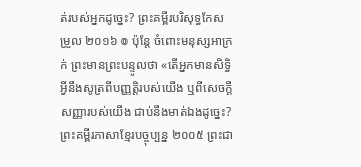ត់របស់អ្នកដូច្នេះ? ព្រះគម្ពីរបរិសុទ្ធកែសម្រួល ២០១៦ ៙ ប៉ុន្ដែ ចំពោះមនុស្សអាក្រក់ ព្រះមានព្រះបន្ទូលថា «តើអ្នកមានសិទ្ធិអ្វីនឹងសូត្រពីបញ្ញត្តិរបស់យើង ឬពីសេចក្ដីសញ្ញារបស់យើង ជាប់នឹងមាត់ឯងដូច្នេះ? ព្រះគម្ពីរភាសាខ្មែរបច្ចុប្បន្ន ២០០៥ ព្រះជា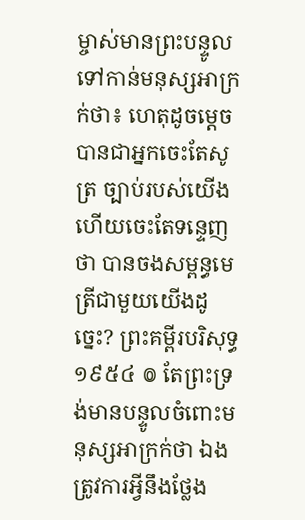ម្ចាស់មានព្រះបន្ទូល ទៅកាន់មនុស្សអាក្រក់ថា៖ ហេតុដូចម្ដេចបានជាអ្នកចេះតែសូត្រ ច្បាប់របស់យើង ហើយចេះតែទន្ទេញថា បានចងសម្ពន្ធមេត្រីជាមួយយើងដូច្នេះ? ព្រះគម្ពីរបរិសុទ្ធ ១៩៥៤ ៙ តែព្រះទ្រង់មានបន្ទូលចំពោះមនុស្សអាក្រក់ថា ឯងត្រូវការអ្វីនឹងថ្លែង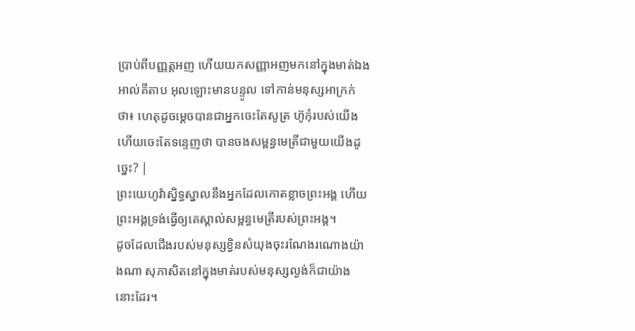ប្រាប់ពីបញ្ញត្តអញ ហើយយកសញ្ញាអញមកនៅក្នុងមាត់ឯង អាល់គីតាប អុលឡោះមានបន្ទូល ទៅកាន់មនុស្សអាក្រក់ថា៖ ហេតុដូចម្ដេចបានជាអ្នកចេះតែសូត្រ ហ៊ូកុំរបស់យើង ហើយចេះតែទន្ទេញថា បានចងសម្ពន្ធមេត្រីជាមួយយើងដូច្នេះ? |
ព្រះយេហូវ៉ាស្និទ្ធស្នាលនឹងអ្នកដែលកោតខ្លាចព្រះអង្គ ហើយព្រះអង្គទ្រង់ធ្វើឲ្យគេស្គាល់សម្ពន្ធមេត្រីរបស់ព្រះអង្គ។
ដូចដែលជើងរបស់មនុស្សខ្វិនសំយុងចុះរណែងរណោងយ៉ាងណា សុភាសិតនៅក្នុងមាត់របស់មនុស្សល្ងង់ក៏ជាយ៉ាងនោះដែរ។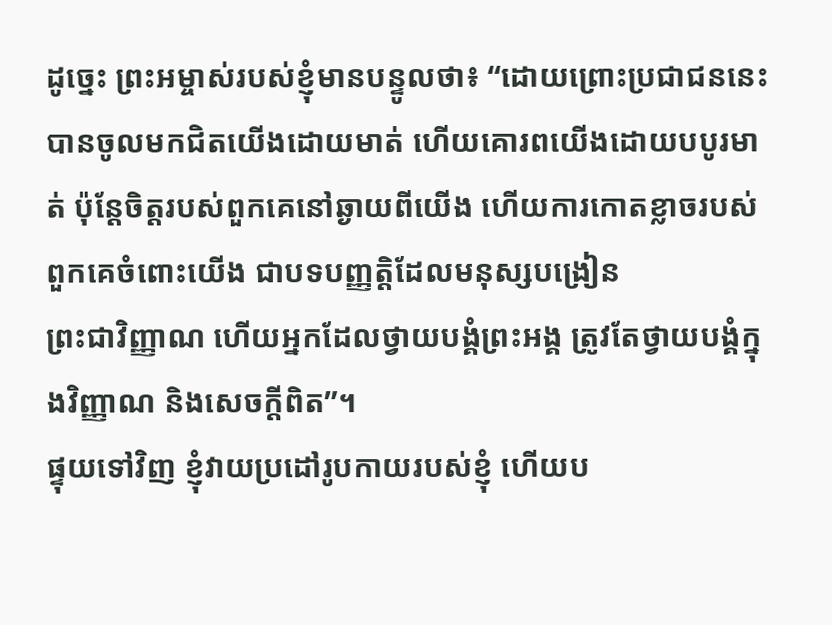ដូច្នេះ ព្រះអម្ចាស់របស់ខ្ញុំមានបន្ទូលថា៖ “ដោយព្រោះប្រជាជននេះបានចូលមកជិតយើងដោយមាត់ ហើយគោរពយើងដោយបបូរមាត់ ប៉ុន្តែចិត្តរបស់ពួកគេនៅឆ្ងាយពីយើង ហើយការកោតខ្លាចរបស់ពួកគេចំពោះយើង ជាបទបញ្ញត្តិដែលមនុស្សបង្រៀន
ព្រះជាវិញ្ញាណ ហើយអ្នកដែលថ្វាយបង្គំព្រះអង្គ ត្រូវតែថ្វាយបង្គំក្នុងវិញ្ញាណ និងសេចក្ដីពិត”។
ផ្ទុយទៅវិញ ខ្ញុំវាយប្រដៅរូបកាយរបស់ខ្ញុំ ហើយប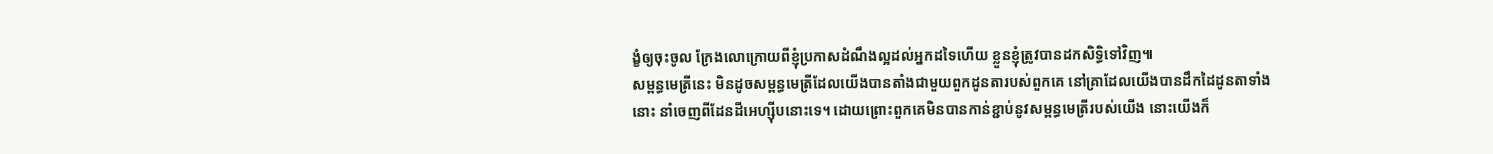ង្ខំឲ្យចុះចូល ក្រែងលោក្រោយពីខ្ញុំប្រកាសដំណឹងល្អដល់អ្នកដទៃហើយ ខ្លួនខ្ញុំត្រូវបានដកសិទ្ធិទៅវិញ៕
សម្ពន្ធមេត្រីនេះ មិនដូចសម្ពន្ធមេត្រីដែលយើងបានតាំងជាមួយពួកដូនតារបស់ពួកគេ នៅគ្រាដែលយើងបានដឹកដៃដូនតាទាំងនោះ នាំចេញពីដែនដីអេហ្ស៊ីបនោះទេ។ ដោយព្រោះពួកគេមិនបានកាន់ខ្ជាប់នូវសម្ពន្ធមេត្រីរបស់យើង នោះយើងក៏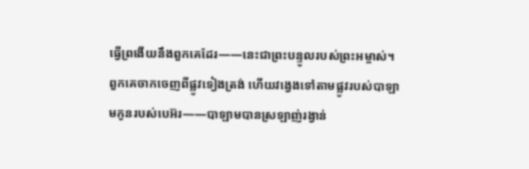ធ្វើព្រងើយនឹងពួកគេដែរ——នេះជាព្រះបន្ទូលរបស់ព្រះអម្ចាស់។
ពួកគេចាកចេញពីផ្លូវទៀងត្រង់ ហើយវង្វេងទៅតាមផ្លូវរបស់បាឡាមកូនរបស់បេអ៊រ——បាឡាមបានស្រឡាញ់រង្វាន់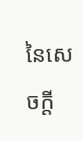នៃសេចក្ដី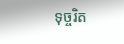ទុច្ចរិត